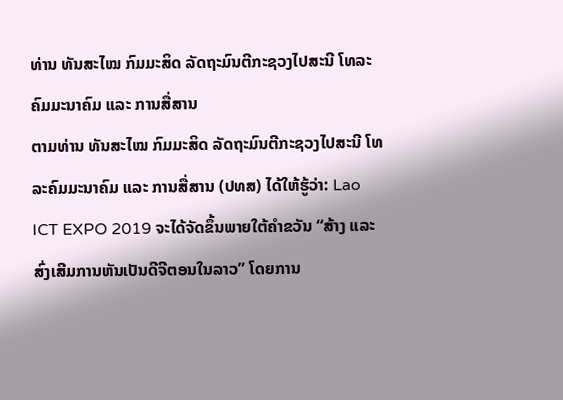ທ່ານ ທັນສະໄໝ ກົມມະສິດ ລັດຖະມົນຕີກະຊວງໄປສະນີ ໂທລະຄົມມະນາຄົມ ແລະ ການສື່ສານ
ຕາມທ່ານ ທັນສະໄໝ ກົມມະສິດ ລັດຖະມົນຕີກະຊວງໄປສະນີ ໂທລະຄົມມະນາຄົມ ແລະ ການສື່ສານ (ປທສ) ໄດ້ໃຫ້ຮູ້ວ່າ: Lao ICT EXPO 2019 ຈະໄດ້ຈັດຂຶ້ນພາຍໃຕ້ຄຳຂວັນ “ສ້າງ ແລະ ສົ່ງເສີມການຫັນເປັນດີຈີຕອນໃນລາວ” ໂດຍການ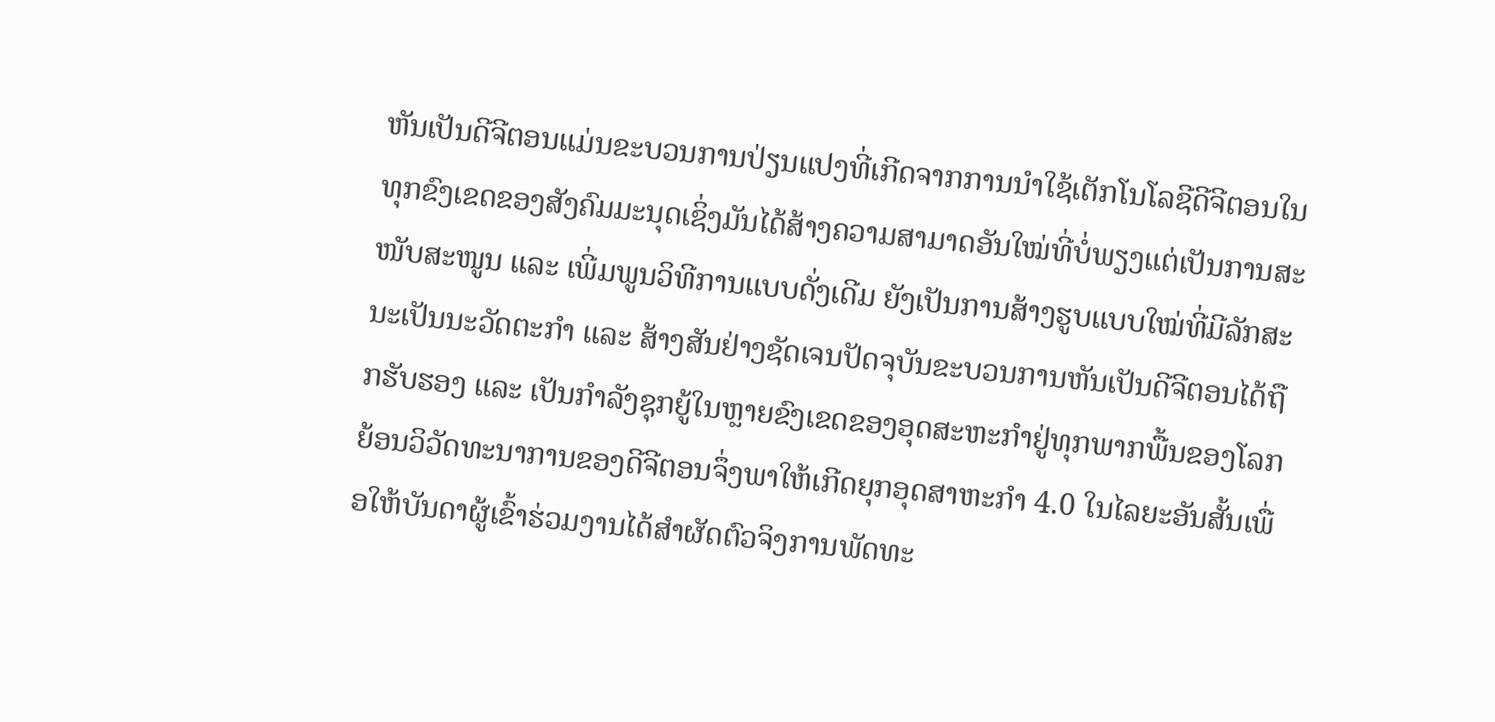ຫັນເປັນດີຈີຕອນແມ່ນຂະບວນການປ່ຽນແປງທີ່ເກີດຈາກການນຳໃຊ້ເຕັກໂນໂລຊີດີຈີຕອນໃນທຸກຂົງເຂດຂອງສັງຄົມມະນຸດເຊິ່ງມັນໄດ້ສ້າງຄວາມສາມາດອັນໃໝ່ທີ່ບໍ່ພຽງແຕ່ເປັນການສະໜັບສະໜູນ ແລະ ເພີ່ມພູນວິທີການແບບດັ່ງເດີມ ຍັງເປັນການສ້າງຮູບແບບໃໝ່ທີ່ມີລັກສະນະເປັນນະວັດຕະກຳ ແລະ ສ້າງສັນຢ່າງຊັດເຈນປັດຈຸບັນຂະບວນການຫັນເປັນດີຈີຕອນໄດ້ຖືກຮັບຮອງ ແລະ ເປັນກຳລັງຊຸກຍູ້ໃນຫຼາຍຂົງເຂດຂອງອຸດສະຫະກຳຢູ່ທຸກພາກພື້ນຂອງໂລກຍ້ອນວິວັດທະນາການຂອງດີຈີຕອນຈຶ່ງພາໃຫ້ເກີດຍຸກອຸດສາຫະກຳ 4.0 ໃນໄລຍະອັນສັ້ນເພື່ອໃຫ້ບັນດາຜູ້ເຂົ້າຮ່ວມງານໄດ້ສຳຜັດຕົວຈິງການພັດທະ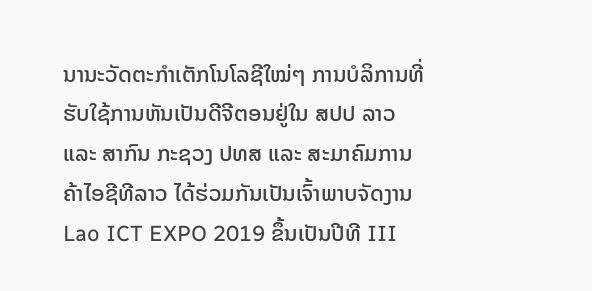ນານະວັດຕະກຳເຕັກໂນໂລຊີໃໝ່ໆ ການບໍລິການທີ່ຮັບໃຊ້ການຫັນເປັນດີຈີຕອນຢູ່ໃນ ສປປ ລາວ ແລະ ສາກົນ ກະຊວງ ປທສ ແລະ ສະມາຄົມການຄ້າໄອຊີທີລາວ ໄດ້ຮ່ວມກັນເປັນເຈົ້າພາບຈັດງານ Lao ICT EXPO 2019 ຂຶ້ນເປັນປີທີ III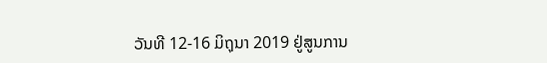ວັນທີ 12-16 ມິຖຸນາ 2019 ຢູ່ສູນການ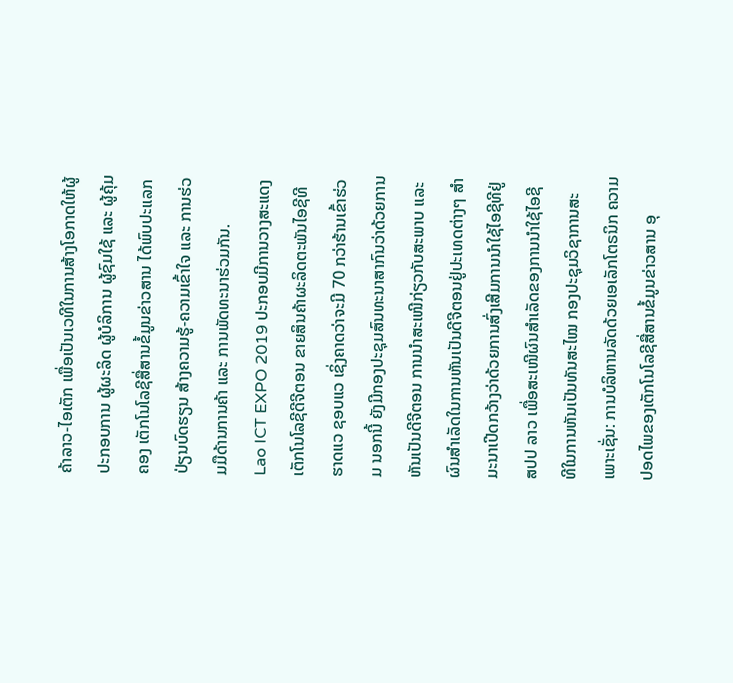ຄ້າລາວ-ໄອເຕັກ ເພື່ອເປັນເວທີໃນການສ້າງໂອກາດໃຫ້ຜູ້ປະກອບການ ຜູ້ຜະລິດ ຜູ້ບໍລິການ ຜູ້ຊົມໃຊ້ ແລະ ຜູ້ຄຸ້ມຄອງ ເຕັກໂນໂລຊີສື່ສານຂໍ້ມູນຂ່າວສານ ໄດ້ພົບປະແລກປ່ຽນບົດຮຽນ ສ້າງຄວາມຮູ້-ຄວາມເຂົ້າໃຈ ແລະ ການຮ່ວມມືດ້ານການຄ້າ ແລະ ການພັດທະນາຮ່ວມກັນ.
Lao ICT EXPO 2019 ປະກອບມີການວາງສະແດງເຕັກໂນໂລຊີດີຈີຕອນ ຂາຍສິນຄ້າຜະລິດຕະພັນໄອຊີທີ ຮາດແວ ຊອບແວ ເຊິ່ງຄາດວ່າຈະມີ 70 ກວ່າຮ້ານເຂົ້າຮ່ວມ ນອກນີ້ ຍັງມີກອງປະຊຸມສົນທະນາສາກົນວ່າດ້ວຍການຫັນເປັນດີຈີຕອນ ການນຳສະເໜີກ່ຽວກັບສະພາບ ແລະ ຜົນສຳເລັດໃນການຫັນເປັນດີຈີຕອນຢູ່ປະເທດຕ່າງໆ ສຳມະນາເປີດກວ້າງວ່າດ້ວຍການສົ່ງເສີມການນຳໃຊ້ໄອຊີທີຢູ່ ສປປ ລາວ ເພື່ອສະເໜີຜົນສຳເລັດຂອງການນຳໃຊ້ໄອຊີທີໃນການຫັນເປັນທັນສະໄໝ ກອງປະຊຸມວິຊາການສະເພາະເຊັ່ນ: ການບໍລິຫານລັດດ້ວຍເອເລັກໂຕຣນິກ ຄວາມປອດໄພຂອງເຕັກໂນໂລຊີສື່ສານຂໍ້ມູນຂ່າວສານ ອຸ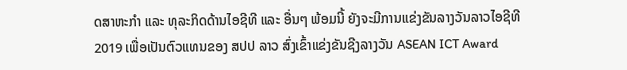ດສາຫະກຳ ແລະ ທຸລະກິດດ້ານໄອຊີທີ ແລະ ອື່ນໆ ພ້ອມນີ້ ຍັງຈະມີການແຂ່ງຂັນລາງວັນລາວໄອຊີທີ 2019 ເພື່ອເປັນຕົວແທນຂອງ ສປປ ລາວ ສົ່ງເຂົ້າແຂ່ງຂັນຊີງລາງວັນ ASEAN ICT Award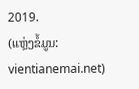2019.
(ແຫຼ່ງຂໍ້ມູນ: vientianemai.net)